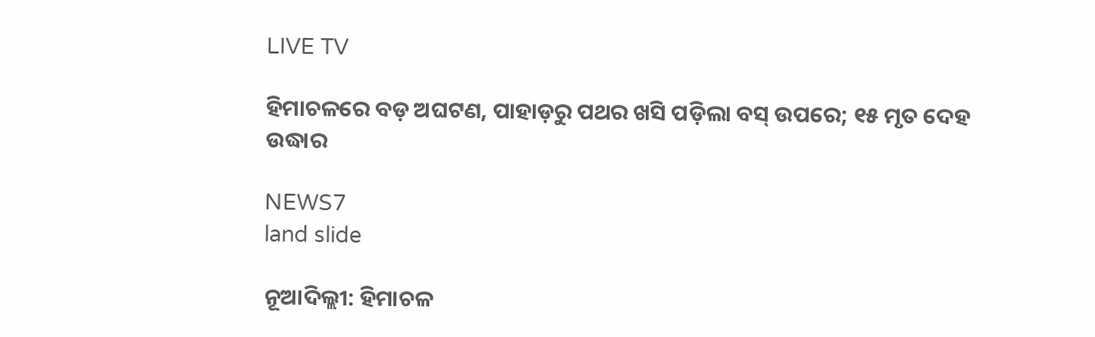LIVE TV

ହିମାଚଳରେ ବଡ଼ ଅଘଟଣ, ପାହାଡ଼ରୁ ପଥର ଖସି ପଡ଼ିଲା ବସ୍ ଉପରେ; ୧୫ ମୃତ ଦେହ ଉଦ୍ଧାର

NEWS7
land slide

ନୂଆଦିଲ୍ଲୀ: ହିମାଚଳ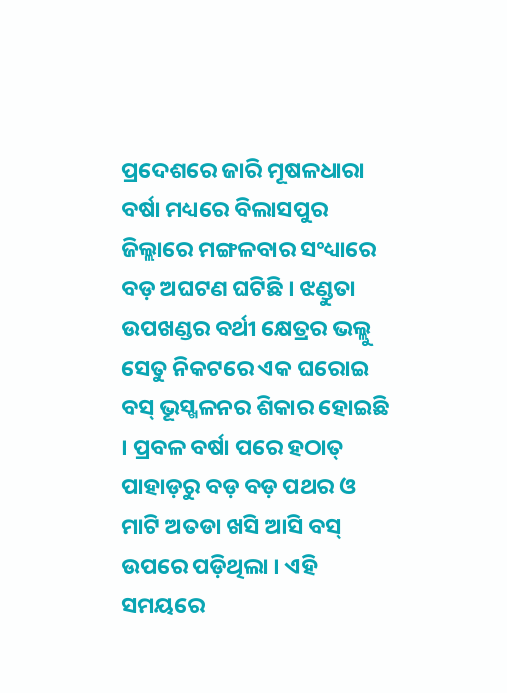ପ୍ରଦେଶରେ ଜାରି ମୂଷଳଧାରା ବର୍ଷା ମଧ୍ୟରେ ବିଲାସପୁର ଜିଲ୍ଲାରେ ମଙ୍ଗଳବାର ସଂଧ୍ୟାରେ ବଡ଼ ଅଘଟଣ ଘଟିଛି । ଝଣ୍ଡୁତା ଉପଖଣ୍ଡର ବର୍ଥୀ କ୍ଷେତ୍ରର ଭଲ୍ଲୁ ସେତୁ ନିକଟରେ ଏକ ଘରୋଇ ବସ୍ ଭୂସ୍ଖଳନର ଶିକାର ହୋଇଛି । ପ୍ରବଳ ବର୍ଷା ପରେ ହଠାତ୍ ପାହାଡ଼ରୁ ବଡ଼ ବଡ଼ ପଥର ଓ ମାଟି ଅତଡା ଖସି ଆସି ବସ୍ ଉପରେ ପଡ଼ିଥିଲା । ଏହି ସମୟରେ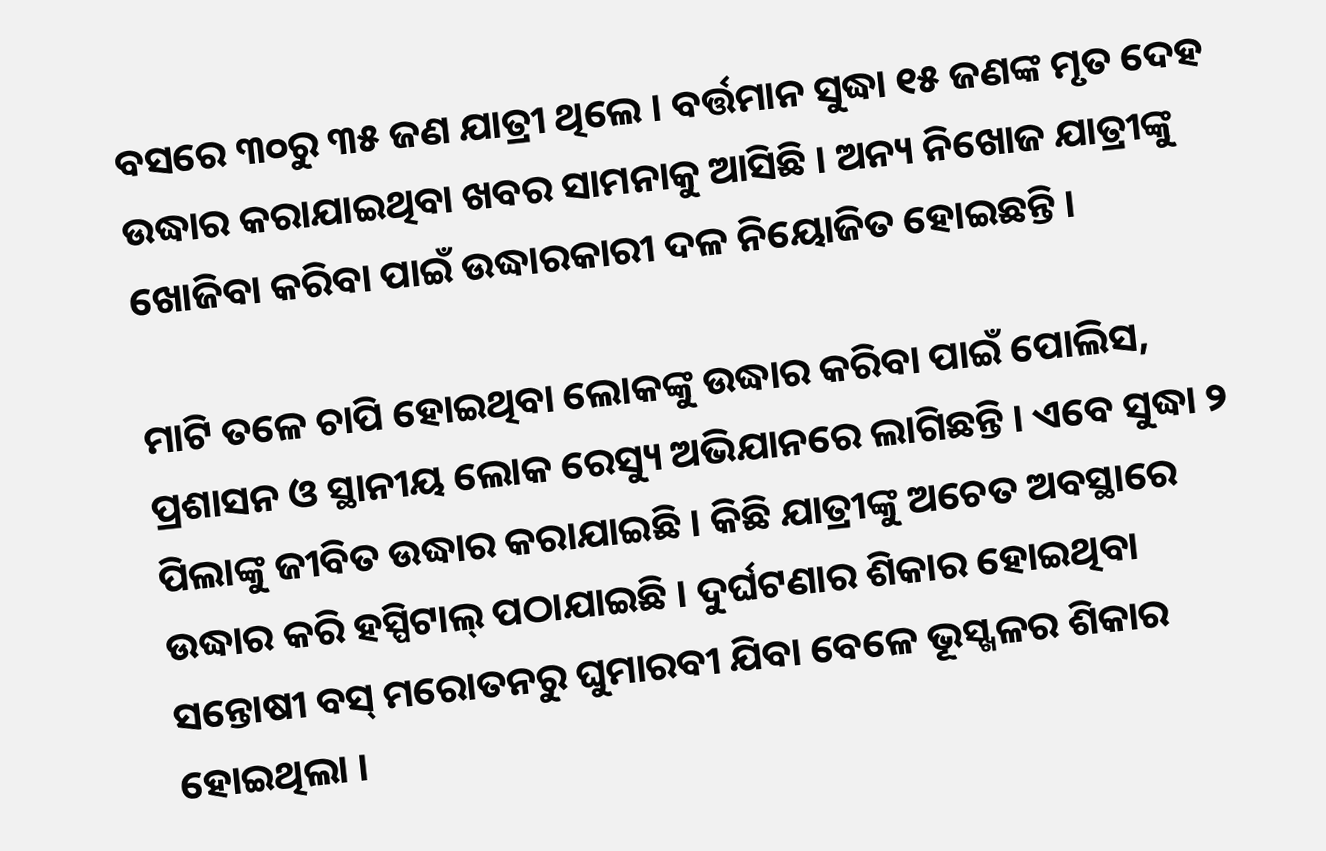ବସରେ ୩୦ରୁ ୩୫ ଜଣ ଯାତ୍ରୀ ଥିଲେ । ବର୍ତ୍ତମାନ ସୁଦ୍ଧା ୧୫ ଜଣଙ୍କ ମୃତ ଦେହ ଉଦ୍ଧାର କରାଯାଇଥିବା ଖବର ସାମନାକୁ ଆସିଛି । ଅନ୍ୟ ନିଖୋଜ ଯାତ୍ରୀଙ୍କୁ ଖୋଜିବା କରିବା ପାଇଁ ଉଦ୍ଧାରକାରୀ ଦଳ ନିୟୋଜିତ ହୋଇଛନ୍ତି ।

ମାଟି ତଳେ ଚାପି ହୋଇଥିବା ଲୋକଙ୍କୁ ଉଦ୍ଧାର କରିବା ପାଇଁ ପୋଲିସ, ପ୍ରଶାସନ ଓ ସ୍ଥାନୀୟ ଲୋକ ରେସ୍ୟୁ ଅଭିଯାନରେ ଲାଗିଛନ୍ତି । ଏବେ ସୁଦ୍ଧା ୨ ପିଲାଙ୍କୁ ଜୀବିତ ଉଦ୍ଧାର କରାଯାଇଛି । କିଛି ଯାତ୍ରୀଙ୍କୁ ଅଚେତ ଅବସ୍ଥାରେ ଉଦ୍ଧାର କରି ହସ୍ପିଟାଲ୍ ପଠାଯାଇଛି । ଦୁର୍ଘଟଣାର ଶିକାର ହୋଇଥିବା ସନ୍ତୋଷୀ ବସ୍ ମରୋତନରୁ ଘୁମାରବୀ ଯିବା ବେଳେ ଭୂସ୍ଖଳର ଶିକାର ହୋଇଥିଲା ।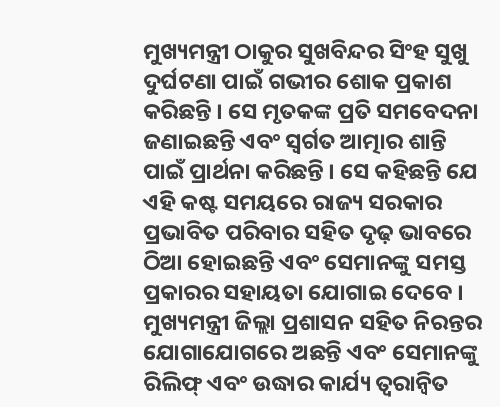ମୁଖ୍ୟମନ୍ତ୍ରୀ ଠାକୁର ସୁଖବିନ୍ଦର ସିଂହ ସୁଖୁ ଦୁର୍ଘଟଣା ପାଇଁ ଗଭୀର ଶୋକ ପ୍ରକାଶ କରିଛନ୍ତି । ସେ ମୃତକଙ୍କ ପ୍ରତି ସମବେଦନା ଜଣାଇଛନ୍ତି ଏବଂ ସ୍ୱର୍ଗତ ଆତ୍ମାର ଶାନ୍ତି ପାଇଁ ପ୍ରାର୍ଥନା କରିଛନ୍ତି । ସେ କହିଛନ୍ତି ଯେ ଏହି କଷ୍ଟ ସମୟରେ ରାଜ୍ୟ ସରକାର ପ୍ରଭାବିତ ପରିବାର ସହିତ ଦୃଢ଼ ଭାବରେ ଠିଆ ହୋଇଛନ୍ତି ଏବଂ ସେମାନଙ୍କୁ ସମସ୍ତ ପ୍ରକାରର ସହାୟତା ଯୋଗାଇ ଦେବେ । ମୁଖ୍ୟମନ୍ତ୍ରୀ ଜିଲ୍ଲା ପ୍ରଶାସନ ସହିତ ନିରନ୍ତର ଯୋଗାଯୋଗରେ ଅଛନ୍ତି ଏବଂ ସେମାନଙ୍କୁ ରିଲିଫ୍ ଏବଂ ଉଦ୍ଧାର କାର୍ଯ୍ୟ ତ୍ୱରାନ୍ୱିତ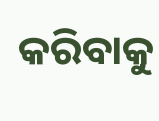କରିବାକୁ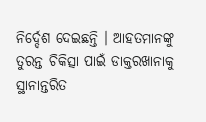ନିର୍ଦ୍ଦେଶ ଦେଇଛନ୍ତି । ଆହତମାନଙ୍କୁ ତୁରନ୍ତ ଚିକିତ୍ସା ପାଇଁ ଡାକ୍ତରଖାନାକୁ ସ୍ଥାନାନ୍ତରିତ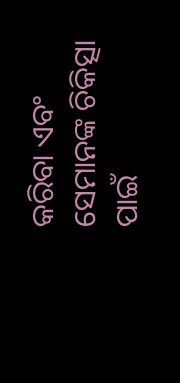କରିବା ଏବଂ ସେମାନଙ୍କ ଚିକିତ୍ସା ପାଇଁ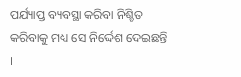ପର୍ଯ୍ୟାପ୍ତ ବ୍ୟବସ୍ଥା କରିବା ନିଶ୍ଚିତ କରିବାକୁ ମଧ୍ୟ ସେ ନିର୍ଦ୍ଦେଶ ଦେଇଛନ୍ତି ।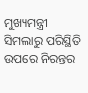ମୁଖ୍ୟମନ୍ତ୍ରୀ ସିମଲାରୁ ପରିସ୍ଥିତି ଉପରେ ନିରନ୍ତର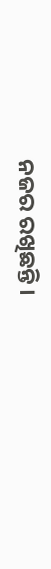ନଜର ରଖିଛନ୍ତି ।